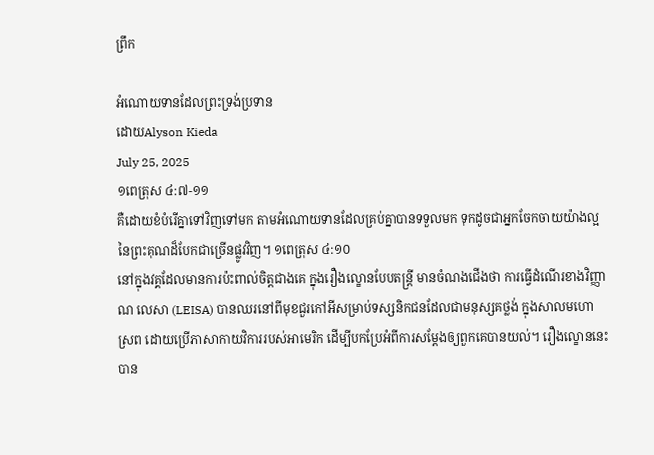ព្រឹក

អំណោយទានដែលព្រះទ្រង់ប្រទាន
ដោយAlyson Kieda
July 25, 2025
១ពេត្រុស ៤:៧-១១
គឺដោយខំបំរើគ្នាទៅវិញទៅមក តាមអំណោយទានដែលគ្រប់គ្នាបានទទួលមក ទុកដូចជាអ្នកចែកចាយយ៉ាងល្អ នៃព្រះគុណដ៏បែកជាច្រើនផ្លូវវិញ។ ១ពេត្រុស ៤:១០
នៅក្នុងវគ្គដែលមានការប៉ះពាល់ចិត្តជាងគេ ក្នុងរឿងល្ខោនបែបតន្ត្រី មានចំណងជើងថា ការធ្វើដំណើរខាងវិញ្ញាណ លេសា (LEISA) បានឈរនៅពីមុខជួរកៅអីសម្រាប់ទស្សនិកជនដែលជាមនុស្សគថ្លង់ ក្នុងសាលមហោស្រព ដោយប្រើភាសាកាយវិការរបស់អាមេរិក ដើម្បីបកប្រែអំពីការសម្ដែងឲ្យពួកគេបានយល់។ រឿងល្ខោននេះបាន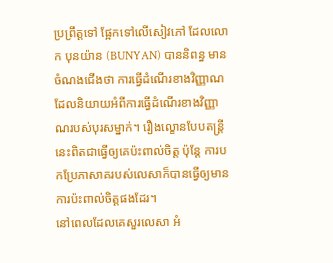ប្រព្រឹត្តទៅ ផ្អែកទៅលើសៀវភៅ ដែលលោក បុនយ៉ាន (BUNYAN) បាននិពន្ធ មានចំណងជើងថា ការធ្វើដំណើរខាងវិញ្ញាណ ដែលនិយាយអំពីការធ្វើដំណើរខាងវិញ្ញាណរបស់បុរសម្នាក់។ រឿងល្ខោនបែបតន្ត្រីនេះពិតជាធ្វើឲ្យគេប៉ះពាល់ចិត្ត ប៉ុន្តែ ការបកប្រែភាសាគរបស់លេសាក៏បានធ្វើឲ្យមានការប៉ះពាល់ចិត្តផងដែរ។
នៅពេលដែលគេសួរលេសា អំ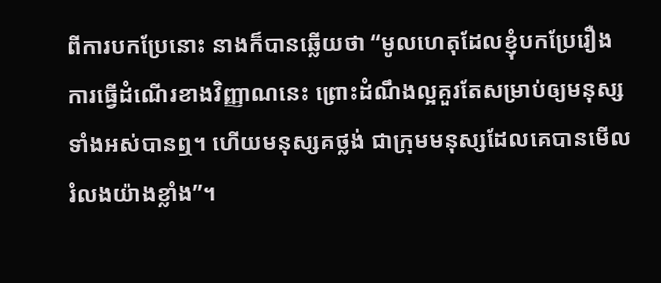ពីការបកប្រែនោះ នាងក៏បានឆ្លើយថា “មូលហេតុដែលខ្ញុំបកប្រែរឿងការធ្វើដំណើរខាងវិញ្ញាណនេះ ព្រោះដំណឹងល្អគួរតែសម្រាប់ឲ្យមនុស្សទាំងអស់បានឮ។ ហើយមនុស្សគថ្លង់ ជាក្រុមមនុស្សដែលគេបានមើលរំលងយ៉ាងខ្លាំង”។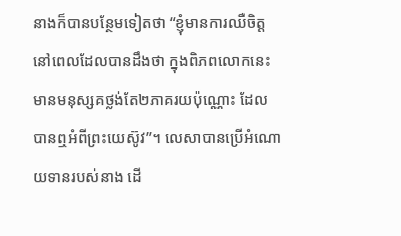នាងក៏បានបន្ថែមទៀតថា “ខ្ញុំមានការឈឺចិត្តនៅពេលដែលបានដឹងថា ក្នុងពិភពលោកនេះ មានមនុស្សគថ្លង់តែ២ភាគរយប៉ុណ្ណោះ ដែលបានឮអំពីព្រះយេស៊ូវ”។ លេសាបានប្រើអំណោយទានរបស់នាង ដើ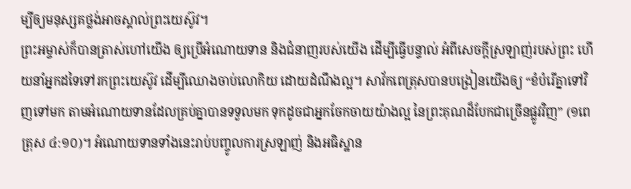ម្បីឲ្យមនុស្សគថ្លង់អាចស្គាល់ព្រះយេស៊ូវ។
ព្រះអម្ចាស់ក៏បានត្រាស់ហៅយើង ឲ្យប្រើអំណោយទាន និងជំនាញរបស់យើង ដើម្បីធ្វើបន្ទាល់ អំពីសេចក្តីស្រឡាញ់របស់ព្រះ ហើយនាំអ្នកដទៃទៅរកព្រះយេស៊ូវ ដើម្បីឈោងចាប់លោកិយ ដោយដំណឹងល្អ។ សាវ័កពេត្រុសបានបង្រៀនយើងឲ្យ “ខំបំរើគ្នាទៅវិញទៅមក តាមអំណោយទានដែលគ្រប់គ្នាបានទទួលមក ទុកដូចជាអ្នកចែកចាយយ៉ាងល្អ នៃព្រះគុណដ៏បែកជាច្រើនផ្លូវវិញ” (១ពេត្រុស ៤:១០)។ អំណោយទានទាំងនេះរាប់បញ្ចូលការស្រឡាញ់ និងអធិស្ឋាន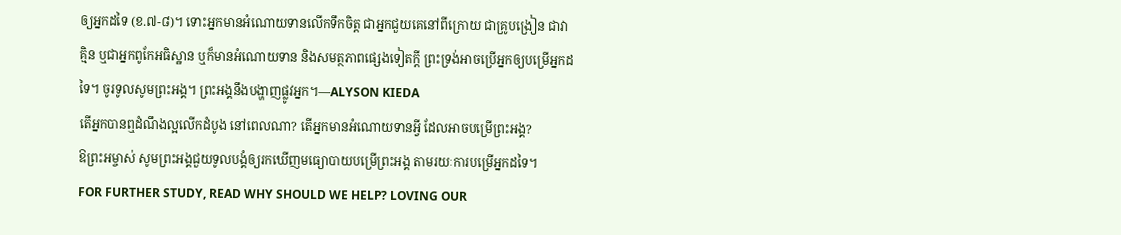ឲ្យអ្នកដទៃ (ខ.៧-៨)។ ទោះអ្នកមានអំណោយទានលើកទឹកចិត្ត ជាអ្នកជួយគេនៅពីក្រោយ ជាគ្រូបង្រៀន ជាវាគ្មិន ឬជាអ្នកពូកែអធិស្ឋាន ឬក៏មានអំណោយទាន និងសមត្ថភាពផ្សេងទៀតក្តី ព្រះទ្រង់អាចប្រើអ្នកឲ្យបម្រើអ្នកដទៃ។ ចូរទូលសូមព្រះអង្គ។ ព្រះអង្គនឹងបង្ហាញផ្លូវអ្នក។—ALYSON KIEDA
តើអ្នកបានឮដំណឹងល្អលើកដំបូង នៅពេលណា? តើអ្នកមានអំណោយទានអ្វី ដែលអាចបម្រើព្រះអង្គ?
ឱព្រះអម្ចាស់ សូមព្រះអង្គជួយទូលបង្គំឲ្យរកឃើញមធ្យោបាយបម្រើព្រះអង្គ តាមរយៈការបម្រើអ្នកដទៃ។
FOR FURTHER STUDY, READ WHY SHOULD WE HELP? LOVING OUR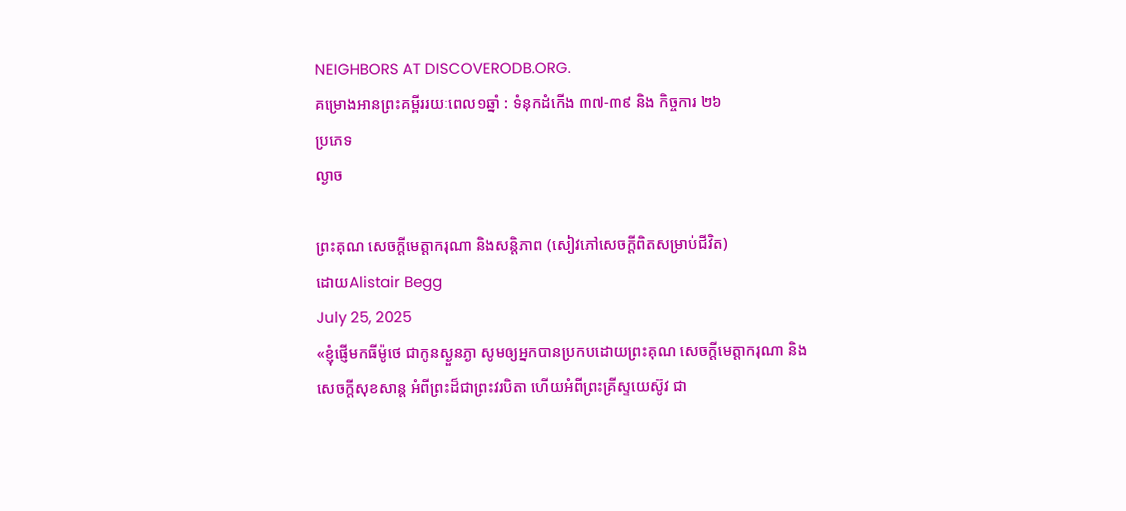NEIGHBORS AT DISCOVERODB.ORG.
គម្រោងអានព្រះគម្ពីររយៈពេល១ឆ្នាំ : ទំនុកដំកើង ៣៧-៣៩ និង កិច្ចការ ២៦
ប្រភេទ
ល្ងាច

ព្រះគុណ សេចក្តីមេត្តាករុណា និងសន្តិភាព (សៀវភៅសេចក្ដីពិតសម្រាប់ជីវិត)
ដោយAlistair Begg
July 25, 2025
«ខ្ញុំផ្ញើមកធីម៉ូថេ ជាកូនស្ងួនភ្ងា សូមឲ្យអ្នកបានប្រកបដោយព្រះគុណ សេចក្តីមេត្តាករុណា និងសេចក្តីសុខសាន្ត អំពីព្រះដ៏ជាព្រះវរបិតា ហើយអំពីព្រះគ្រីស្ទយេស៊ូវ ជា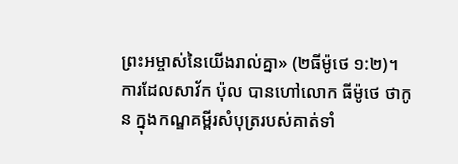ព្រះអម្ចាស់នៃយើងរាល់គ្នា» (២ធីម៉ូថេ ១:២)។
ការដែលសាវ័ក ប៉ុល បានហៅលោក ធីម៉ូថេ ថាកូន ក្នុងកណ្ឌគម្ពីរសំបុត្ររបស់គាត់ទាំ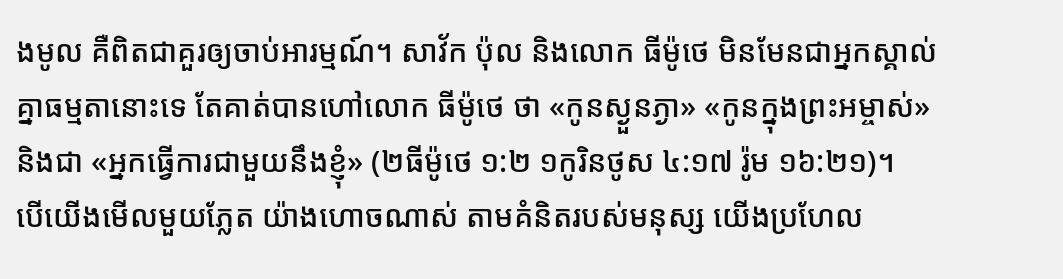ងមូល គឺពិតជាគួរឲ្យចាប់អារម្មណ៍។ សាវ័ក ប៉ុល និងលោក ធីម៉ូថេ មិនមែនជាអ្នកស្គាល់គ្នាធម្មតានោះទេ តែគាត់បានហៅលោក ធីម៉ូថេ ថា «កូនស្ងួនភ្ងា» «កូនក្នុងព្រះអម្ចាស់» និងជា «អ្នកធ្វើការជាមួយនឹងខ្ញុំ» (២ធីម៉ូថេ ១:២ ១កូរិនថូស ៤:១៧ រ៉ូម ១៦:២១)។
បើយើងមើលមួយភ្លែត យ៉ាងហោចណាស់ តាមគំនិតរបស់មនុស្ស យើងប្រហែល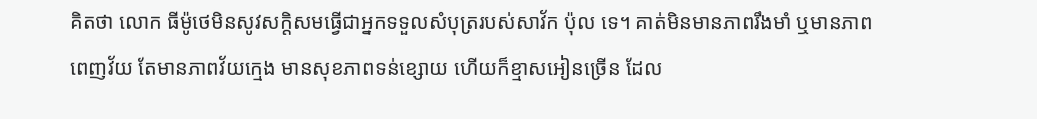គិតថា លោក ធីម៉ូថេមិនសូវសក្តិសមធ្វើជាអ្នកទទួលសំបុត្ររបស់សាវ័ក ប៉ុល ទេ។ គាត់មិនមានភាពរឹងមាំ ឬមានភាពពេញវ័យ តែមានភាពវ័យក្មេង មានសុខភាពទន់ខ្សោយ ហើយក៏ខ្មាសអៀនច្រើន ដែល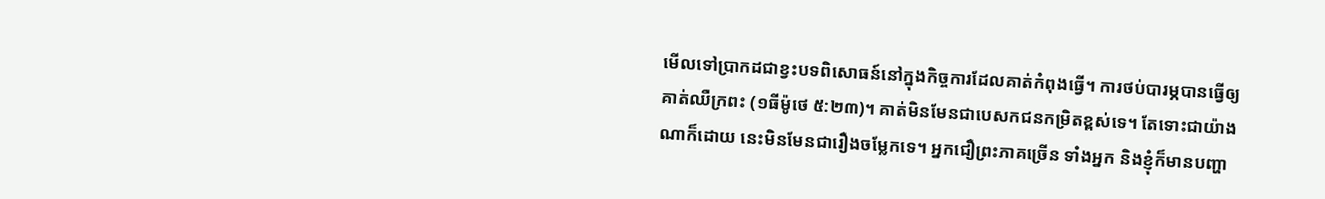មើលទៅប្រាកដជាខ្វះបទពិសោធន៍នៅក្នុងកិច្ចការដែលគាត់កំពុងធ្វើ។ ការថប់បារម្ភបានធ្វើឲ្យគាត់ឈឺក្រពះ (១ធីម៉ូថេ ៥:២៣)។ គាត់មិនមែនជាបេសកជនកម្រិតខ្ពស់ទេ។ តែទោះជាយ៉ាងណាក៏ដោយ នេះមិនមែនជារឿងចម្លែកទេ។ អ្នកជឿព្រះភាគច្រើន ទាំងអ្នក និងខ្ញុំក៏មានបញ្ហា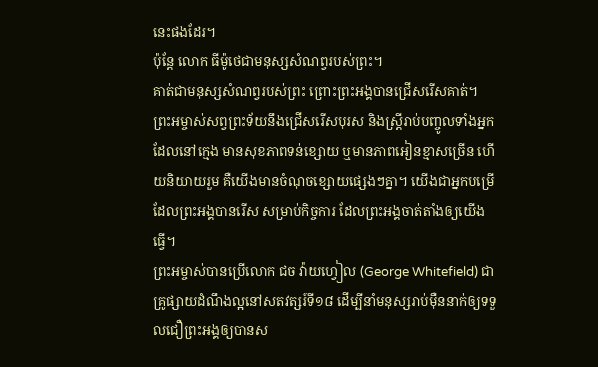នេះផងដែរ។
ប៉ុន្តែ លោក ធីម៉ូថេជាមនុស្សសំណព្វរបស់ព្រះ។
គាត់ជាមនុស្សសំណព្វរបស់ព្រះ ព្រោះព្រះអង្គបានជ្រើសរើសគាត់។ ព្រះអម្ចាស់សព្វព្រះទ័យនឹងជ្រើសរើសបុរស និងស្ត្រីរាប់បញ្ចូលទាំងអ្នកដែលនៅក្មេង មានសុខភាពទន់ខ្សោយ ឬមានភាពអៀនខ្មាសច្រើន ហើយនិយាយរួម គឺយើងមានចំណុចខ្សោយផ្សេងៗគ្នា។ យើងជាអ្នកបម្រើដែលព្រះអង្គបានរើស សម្រាប់កិច្ចការ ដែលព្រះអង្គចាត់តាំងឲ្យយើងធ្វើ។
ព្រះអម្ចាស់បានប្រើលោក ជច វ៉ាយហ្វៀល (George Whitefield) ជាគ្រូផ្សាយដំណឹងល្អនៅសតវត្សរ៍ទី១៨ ដើម្បីនាំមនុស្សរាប់ម៉ឺននាក់ឲ្យទទួលជឿព្រះអង្គឲ្យបានស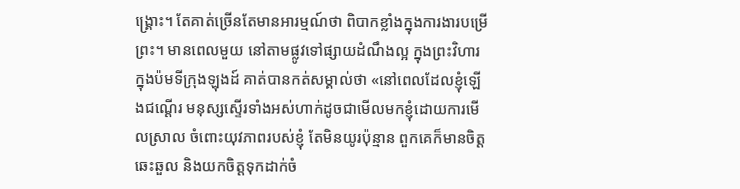ង្គ្រោះ។ តែគាត់ច្រើនតែមានអារម្មណ៍ថា ពិបាកខ្លាំងក្នុងការងារបម្រើព្រះ។ មានពេលមួយ នៅតាមផ្លូវទៅផ្សាយដំណឹងល្អ ក្នុងព្រះវិហារ ក្នុងប៉មទីក្រុងឡុងដ៍ គាត់បានកត់សម្គាល់ថា «នៅពេលដែលខ្ញុំឡើងជណ្ដើរ មនុស្សស្ទើរទាំងអស់ហាក់ដូចជាមើលមកខ្ញុំដោយការមើលស្រាល ចំពោះយុវភាពរបស់ខ្ញុំ តែមិនយូរប៉ុន្មាន ពួកគេក៏មានចិត្តឆេះឆួល និងយកចិត្តទុកដាក់ចំ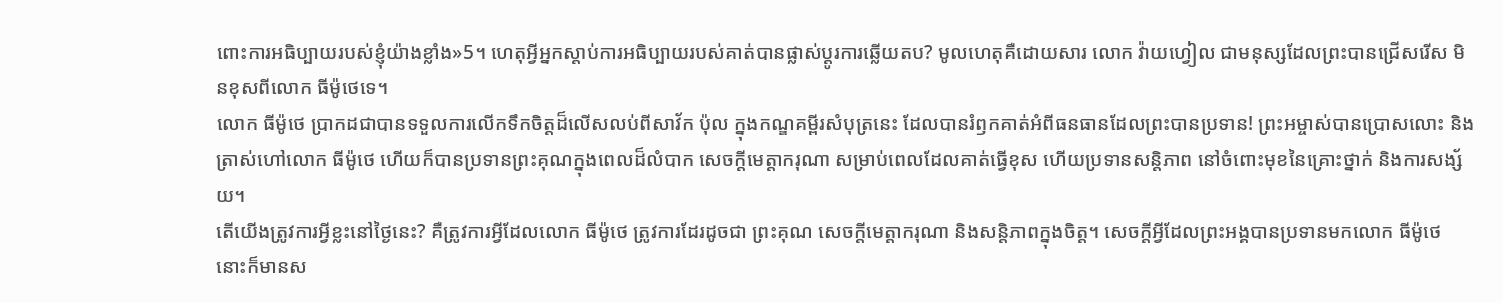ពោះការអធិប្បាយរបស់ខ្ញុំយ៉ាងខ្លាំង»5។ ហេតុអ្វីអ្នកស្តាប់ការអធិប្បាយរបស់គាត់បានផ្លាស់ប្ដូរការឆ្លើយតប? មូលហេតុគឺដោយសារ លោក វ៉ាយហ្វៀល ជាមនុស្សដែលព្រះបានជ្រើសរើស មិនខុសពីលោក ធីម៉ូថេទេ។
លោក ធីម៉ូថេ ប្រាកដជាបានទទួលការលើកទឹកចិត្តដ៏លើសលប់ពីសាវ័ក ប៉ុល ក្នុងកណ្ឌគម្ពីរសំបុត្រនេះ ដែលបានរំឭកគាត់អំពីធនធានដែលព្រះបានប្រទាន! ព្រះអម្ចាស់បានប្រោសលោះ និងត្រាស់ហៅលោក ធីម៉ូថេ ហើយក៏បានប្រទានព្រះគុណក្នុងពេលដ៏លំបាក សេចក្តីមេត្តាករុណា សម្រាប់ពេលដែលគាត់ធ្វើខុស ហើយប្រទានសន្តិភាព នៅចំពោះមុខនៃគ្រោះថ្នាក់ និងការសង្ស័យ។
តើយើងត្រូវការអ្វីខ្លះនៅថ្ងៃនេះ? គឺត្រូវការអ្វីដែលលោក ធីម៉ូថេ ត្រូវការដែរដូចជា ព្រះគុណ សេចក្តីមេត្តាករុណា និងសន្តិភាពក្នុងចិត្ត។ សេចក្តីអ្វីដែលព្រះអង្គបានប្រទានមកលោក ធីម៉ូថេ នោះក៏មានស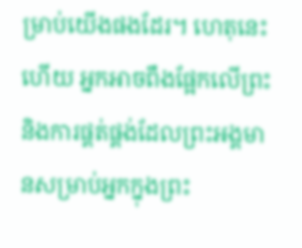ម្រាប់យើងផងដែរ។ ហេតុនេះហើយ អ្នកអាចពឹងផ្អែកលើព្រះ និងការផ្គត់ផ្គង់ដែលព្រះអង្គមានសម្រាប់អ្នកក្នុងព្រះ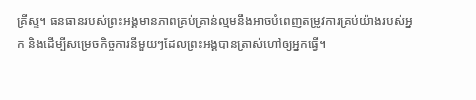គ្រីស្ទ។ ធនធានរបស់ព្រះអង្គមានភាពគ្រប់គ្រាន់ល្មមនឹងអាចបំពេញតម្រូវការគ្រប់យ៉ាងរបស់អ្នក និងដើម្បីសម្រេចកិច្ចការនីមួយៗដែលព្រះអង្គបានត្រាស់ហៅឲ្យអ្នកធ្វើ។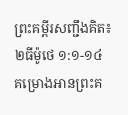ព្រះគម្ពីរសញ្ជឹងគិត៖ ២ធីម៉ូថេ ១:១-១៤
គម្រោងអានព្រះគ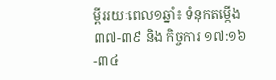ម្ពីររយៈពេល១ឆ្នាំ៖ ទំនុកតម្កើង ៣៧-៣៩ និង កិច្ចការ ១៧:១៦-៣៤